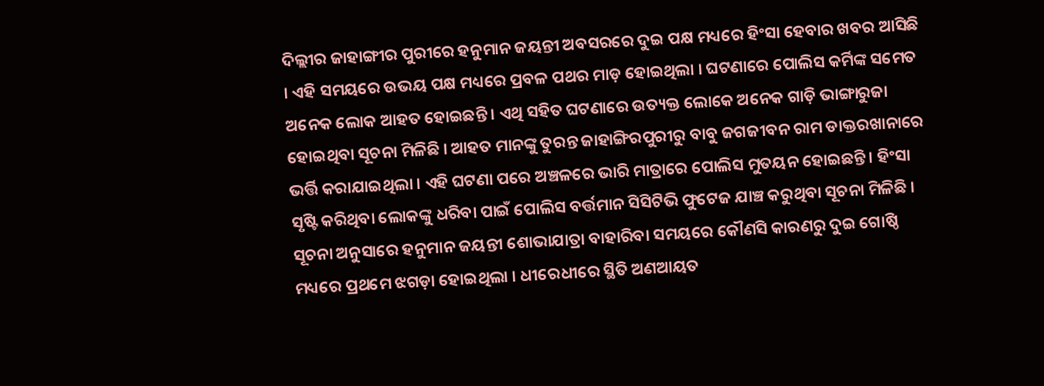ଦିଲ୍ଲୀର ଜାହାଙ୍ଗୀର ପୁରୀରେ ହନୁମାନ ଜୟନ୍ତୀ ଅବସରରେ ଦୁଇ ପକ୍ଷ ମଧ୍ୟରେ ହିଂସା ହେବାର ଖବର ଆସିଛି । ଏହି ସମୟରେ ଉଭୟ ପକ୍ଷ ମଧ୍ୟରେ ପ୍ରବଳ ପଥର ମାଡ଼ ହୋଇଥିଲା । ଘଟଣାରେ ପୋଲିସ କର୍ମିଙ୍କ ସମେତ ଅନେକ ଲୋକ ଆହତ ହୋଇଛନ୍ତି । ଏଥି ସହିତ ଘଟଣାରେ ଉତ୍ୟକ୍ତ ଲୋକେ ଅନେକ ଗାଡ଼ି ଭାଙ୍ଗାରୁଜା ହୋଇଥିବା ସୂଚନା ମିଳିଛି । ଆହତ ମାନଙ୍କୁ ତୁରନ୍ତ ଜାହାଙ୍ଗିରପୁରୀରୁ ବାବୁ ଜଗଜୀବନ ରାମ ଡାକ୍ତରଖାନାରେ ଭର୍ତ୍ତି କରାଯାଇଥିଲା । ଏହି ଘଟଣା ପରେ ଅଞ୍ଚଳରେ ଭାରି ମାତ୍ରାରେ ପୋଲିସ ମୁତୟନ ହୋଇଛନ୍ତି । ହିଂସା ସୃଷ୍ଟି କରିଥିବା ଲୋକଙ୍କୁ ଧରିବା ପାଇଁ ପୋଲିସ ବର୍ତ୍ତମାନ ସିସିଟିଭି ଫୁଟେଜ ଯାଞ୍ଚ କରୁଥିବା ସୂଚନା ମିଳିଛି ।
ସୂଚନା ଅନୁସାରେ ହନୁମାନ ଜୟନ୍ତୀ ଶୋଭାଯାତ୍ରା ବାହାରିବା ସମୟରେ କୌଣସି କାରଣରୁ ଦୁଇ ଗୋଷ୍ଠି ମଧ୍ୟରେ ପ୍ରଥମେ ଝଗଡ଼ା ହୋଇଥିଲା । ଧୀରେଧୀରେ ସ୍ଥିତି ଅଣଆୟତ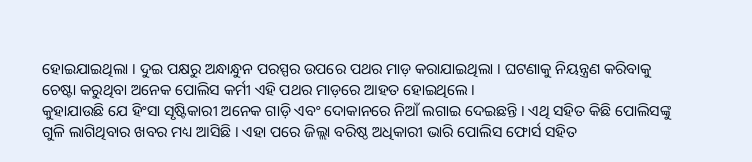ହୋଇଯାଇଥିଲା । ଦୁଇ ପକ୍ଷରୁ ଅନ୍ଧାନ୍ଧୁନ ପରସ୍ପର ଉପରେ ପଥର ମାଡ଼ କରାଯାଇଥିଲା । ଘଟଣାକୁ ନିୟନ୍ତ୍ରଣ କରିବାକୁ ଚେଷ୍ଟା କରୁଥିବା ଅନେକ ପୋଲିସ କର୍ମୀ ଏହି ପଥର ମାଡ଼ରେ ଆହତ ହୋଇଥିଲେ ।
କୁହାଯାଉଛି ଯେ ହିଂସା ସୃଷ୍ଟିକାରୀ ଅନେକ ଗାଡ଼ି ଏବଂ ଦୋକାନରେ ନିଆଁ ଲଗାଇ ଦେଇଛନ୍ତି । ଏଥି ସହିତ କିଛି ପୋଲିସଙ୍କୁ ଗୁଳି ଲାଗିଥିବାର ଖବର ମଧ୍ୟ ଆସିଛି । ଏହା ପରେ ଜିଲ୍ଲା ବରିଷ୍ଠ ଅଧିକାରୀ ଭାରି ପୋଲିସ ଫୋର୍ସ ସହିତ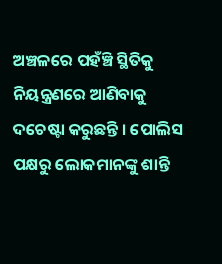ଅଞ୍ଚଳରେ ପହଁଞ୍ଚି ସ୍ଥିତିକୁ ନିୟନ୍ତ୍ରଣରେ ଆଣିବାକୁ ଦଚେଷ୍ଟା କରୁଛନ୍ତି । ପୋଲିସ ପକ୍ଷରୁ ଲୋକମାନଙ୍କୁ ଶାନ୍ତି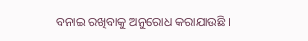ବନାଇ ରଖିବାକୁ ଅନୁରୋଧ କରାଯାଉଛି ।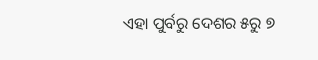ଏହା ପୁର୍ବରୁ ଦେଶର ୫ରୁ ୭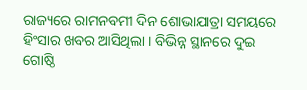ରାଜ୍ୟରେ ରାମନବମୀ ଦିନ ଶୋଭାଯାତ୍ରା ସମୟରେ ହିଂସାର ଖବର ଆସିଥିଲା । ବିଭିନ୍ନ ସ୍ଥାନରେ ଦୁଇ ଗୋଷ୍ଠି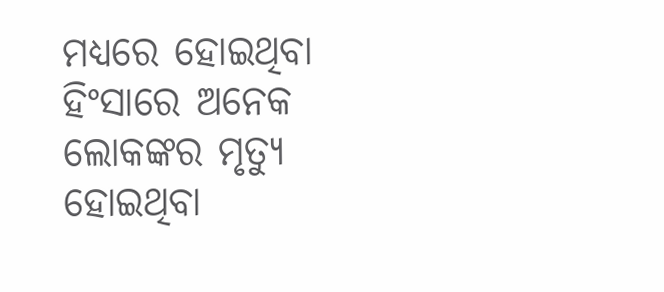ମଧ୍ୟରେ ହୋଇଥିବା ହିଂସାରେ ଅନେକ ଲୋକଙ୍କର ମୃତ୍ୟୁ ହୋଇଥିବା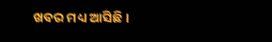ଖବର ମଧ୍ୟ ଆସିଛି ।